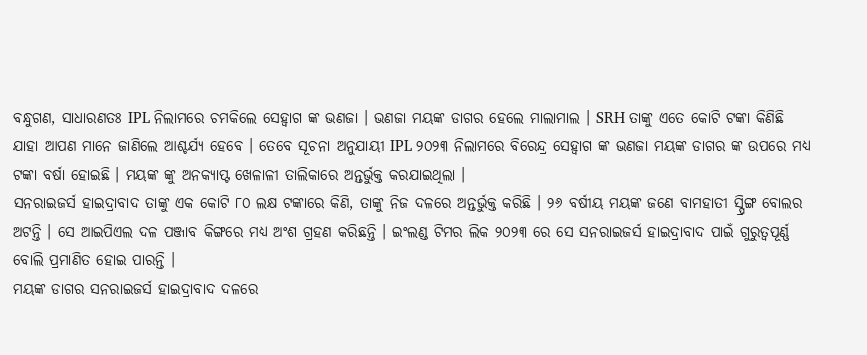ବନ୍ଧୁଗଣ, ସାଧାରଣତଃ IPL ନିଲାମରେ ଚମକିଲେ ସେହ୍ଵାଗ ଙ୍କ ଭଣଜା । ଭଣଜା ମୟଙ୍କ ଡାଗର ହେଲେ ମାଲାମାଲ । SRH ତାଙ୍କୁ ଏତେ କୋଟି ଟଙ୍କା କିଣିଛି ଯାହା ଆପଣ ମାନେ ଜାଣିଲେ ଆଶ୍ଚର୍ଯ୍ୟ ହେବେ । ତେବେ ସୂଚନା ଅନୁଯାୟୀ IPL ୨୦୨୩ ନିଲାମରେ ବିରେନ୍ଦ୍ର ସେହ୍ଵାଗ ଙ୍କ ଭଣଜା ମୟଙ୍କ ଡାଗର ଙ୍କ ଉପରେ ମଧ୍ୟ ଟଙ୍କା ବର୍ଷା ହୋଇଛି । ମୟଙ୍କ ଙ୍କୁ ଅନକ୍ୟାପ୍ଟ ଖେଳାଳୀ ତାଲିକାରେ ଅନ୍ତର୍ଭୁକ୍ତ କରଯାଇଥିଲା ।
ସନରାଇଜର୍ସ ହାଇଦ୍ରାବାଦ ତାଙ୍କୁ ଏକ କୋଟି ୮୦ ଲକ୍ଷ ଟଙ୍କାରେ କିଣି, ତାଙ୍କୁ ନିଜ ଦଳରେ ଅନ୍ତର୍ଭୁକ୍ତ କରିଛି । ୨୬ ବର୍ଷୀୟ ମୟଙ୍କ ଜଣେ ବାମହାତୀ ସ୍ପ୍ରିଙ୍ଗ ବୋଲର ଅଟନ୍ତି । ସେ ଆଇପିଏଲ ଦଳ ପଞ୍ଜାବ କିଙ୍ଗରେ ମଧ୍ୟ ଅଂଶ ଗ୍ରହଣ କରିଛନ୍ତି । ଇଂଲଣ୍ଡ ଟିମର ଲିକ ୨୦୨୩ ରେ ସେ ସନରାଇଜର୍ସ ହାଇଦ୍ରାବାଦ ପାଇଁ ଗୁରୁତ୍ଵପୂର୍ଣ୍ଣ ବୋଲି ପ୍ରମାଣିତ ହୋଇ ପାରନ୍ତି ।
ମୟଙ୍କ ଡାଗର ସନରାଇଜର୍ସ ହାଇଦ୍ରାବାଦ ଦଳରେ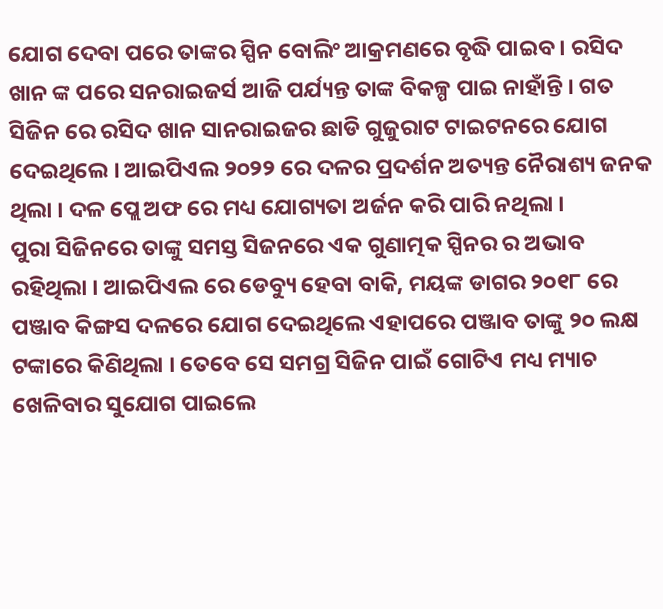ଯୋଗ ଦେବା ପରେ ତାଙ୍କର ସ୍ପିନ ବୋଲିଂ ଆକ୍ରମଣରେ ବୃଦ୍ଧି ପାଇବ । ରସିଦ ଖାନ ଙ୍କ ପରେ ସନରାଇଜର୍ସ ଆଜି ପର୍ଯ୍ୟନ୍ତ ତାଙ୍କ ବିକଳ୍ପ ପାଇ ନାହାଁନ୍ତି । ଗତ ସିଜିନ ରେ ରସିଦ ଖାନ ସାନରାଇଜର ଛାଡି ଗୁଜୁରାଟ ଟାଇଟନରେ ଯୋଗ ଦେଇଥିଲେ । ଆଇପିଏଲ ୨୦୨୨ ରେ ଦଳର ପ୍ରଦର୍ଶନ ଅତ୍ୟନ୍ତ ନୈରାଶ୍ୟ ଜନକ ଥିଲା । ଦଳ ପ୍ଲେ ଅଫ ରେ ମଧ୍ୟ ଯୋଗ୍ୟତା ଅର୍ଜନ କରି ପାରି ନଥିଲା ।
ପୁରା ସିଜିନରେ ତାଙ୍କୁ ସମସ୍ତ ସିଜନରେ ଏକ ଗୁଣାତ୍ମକ ସ୍ପିନର ର ଅଭାବ ରହିଥିଲା । ଆଇପିଏଲ ରେ ଡେବ୍ୟୁ ହେବା ବାକି, ମୟଙ୍କ ଡାଗର ୨୦୧୮ ରେ ପଞ୍ଜାବ କିଙ୍ଗସ ଦଳରେ ଯୋଗ ଦେଇଥିଲେ ଏହାପରେ ପଞ୍ଜାବ ତାଙ୍କୁ ୨୦ ଲକ୍ଷ ଟଙ୍କାରେ କିଣିଥିଲା । ତେବେ ସେ ସମଗ୍ର ସିଜିନ ପାଇଁ ଗୋଟିଏ ମଧ୍ୟ ମ୍ୟାଚ ଖେଳିବାର ସୁଯୋଗ ପାଇଲେ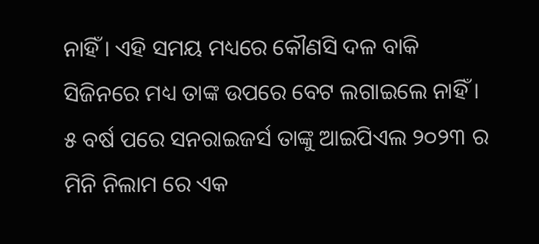ନାହିଁ । ଏହି ସମୟ ମଧ୍ୟରେ କୌଣସି ଦଳ ବାକି ସିଜିନରେ ମଧ୍ୟ ତାଙ୍କ ଉପରେ ବେଟ ଲଗାଇଲେ ନାହିଁ ।
୫ ବର୍ଷ ପରେ ସନରାଇଜର୍ସ ତାଙ୍କୁ ଆଇପିଏଲ ୨୦୨୩ ର ମିନି ନିଲାମ ରେ ଏକ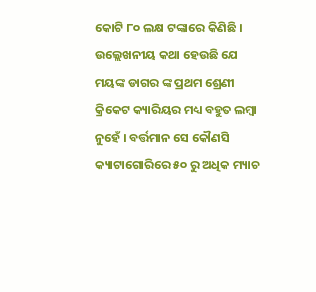କୋଟି ୮୦ ଲକ୍ଷ ଟଙ୍କାରେ କିଣିଛି । ଉଲ୍ଲେଖନୀୟ କଥା ହେଉଛି ଯେ ମୟଙ୍କ ଡାଗର ଙ୍କ ପ୍ରଥମ ଶ୍ରେଣୀ କ୍ରିକେଟ କ୍ୟାରିୟର ମଧ୍ୟ ବହୁତ ଲମ୍ବା ନୁହେଁ । ବର୍ତ୍ତମାନ ସେ କୌଣସି କ୍ୟାଟାଗୋରିରେ ୫୦ ରୁ ଅଧିକ ମ୍ୟାଚ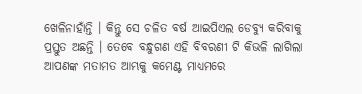ଖେଳିନାହାଁନ୍ତି । କିନ୍ତୁ ସେ ଚଳିତ ବର୍ଷ ଆଇପିଏଲ ଡେବ୍ୟୁ କରିବାକୁ ପ୍ରସ୍ତୁତ ଅଛନ୍ତି । ତେବେ ବନ୍ଧୁଗଣ ଏହି ବିବରଣୀ ଟି କିଭଳି ଲାଗିଲା ଆପଣଙ୍କ ମତାମତ ଆମ୍ଭକୁ କମେଣ୍ଟ ମାଧ୍ୟମରେ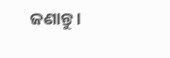ଜଣାନ୍ତୁ ।